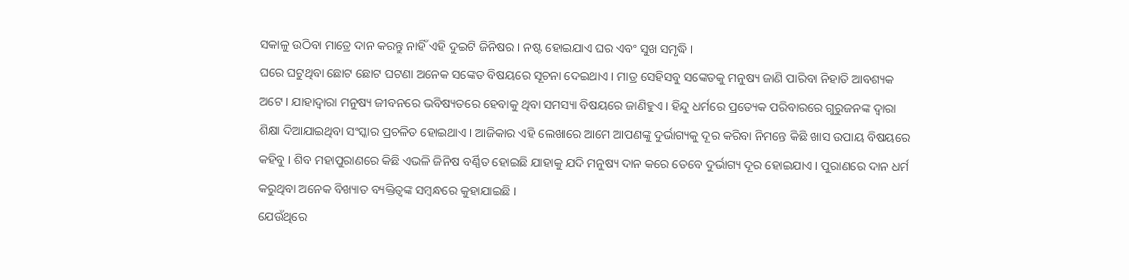ସକାଳୁ ଉଠିବା ମାତ୍ରେ ଦାନ କରନ୍ତୁ ନାହିଁ ଏହି ଦୁଇଟି ଜିନିଷର । ନଷ୍ଟ ହୋଇଯାଏ ଘର ଏବଂ ସୁଖ ସମୃଦ୍ଧି ।
ଘରେ ଘଟୁଥିବା ଛୋଟ ଛୋଟ ଘଟଣା ଅନେକ ସଙ୍କେତ ବିଷୟରେ ସୂଚନା ଦେଇଥାଏ । ମାତ୍ର ସେହିସବୁ ସଙ୍କେତକୁ ମନୁଷ୍ୟ ଜାଣି ପାରିବା ନିହାତି ଆବଶ୍ୟକ ଅଟେ । ଯାହାଦ୍ୱାରା ମନୁଷ୍ୟ ଜୀବନରେ ଭବିଷ୍ୟତରେ ହେବାକୁ ଥିବା ସମସ୍ୟା ବିଷୟରେ ଜାଣିହୁଏ । ହିନ୍ଦୁ ଧର୍ମରେ ପ୍ରତ୍ୟେକ ପରିବାରରେ ଗୁରୁଜନଙ୍କ ଦ୍ଵାରା ଶିକ୍ଷା ଦିଆଯାଇଥିବା ସଂସ୍କାର ପ୍ରଚଳିତ ହୋଇଥାଏ । ଆଜିକାର ଏହି ଲେଖାରେ ଆମେ ଆପଣଙ୍କୁ ଦୁର୍ଭାଗ୍ୟକୁ ଦୂର କରିବା ନିମନ୍ତେ କିଛି ଖାସ ଉପାୟ ବିଷୟରେ କହିବୁ । ଶିବ ମହାପୁରାଣରେ କିଛି ଏଭଳି ଜିନିଷ ବର୍ଣ୍ଣିତ ହୋଇଛି ଯାହାକୁ ଯଦି ମନୁଷ୍ୟ ଦାନ କରେ ତେବେ ଦୁର୍ଭାଗ୍ୟ ଦୂର ହୋଇଯାଏ । ପୁରାଣରେ ଦାନ ଧର୍ମ କରୁଥିବା ଅନେକ ବିଖ୍ୟାତ ବ୍ୟକ୍ତିତ୍ୱଙ୍କ ସମ୍ବନ୍ଧରେ କୁହାଯାଇଛି ।
ଯେଉଁଥିରେ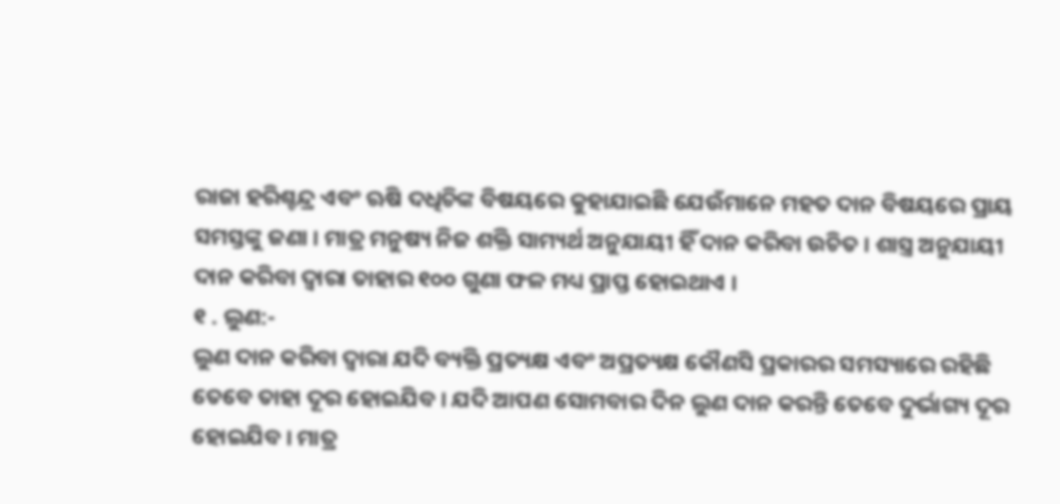ରାଜା ହରିଶ୍ଚନ୍ଦ୍ର ଏବଂ ଋଷି ଦଧିଚିଙ୍କ ବିଷୟରେ କୁହାଯାଇଛି ଯେଉଁମାନେ ମହତ ଦାନ ବିଷୟରେ ପ୍ରାୟ ସମସ୍ତଙ୍କୁ ଜଣା । ମାତ୍ର ମନୁଷ୍ୟ ନିଜ ଶକ୍ତି ସାମ୍ୟର୍ଥ ଅନୁଯାୟୀ ହିଁ ଦାନ କରିବା ଉଚିତ । ଶାସ୍ତ୍ର ଅନୁଯାୟୀ ଦାନ କରିବା ଦ୍ୱାରା ତାହାର ୧୦୦ ଗୁଣା ଫଳ ମଧ୍ୟ ପ୍ରାପ୍ତ ହୋଇଥାଏ ।
୧ . ଲୁଣ:-
ଲୁଣ ଦାନ କରିବା ଦ୍ୱାରା ଯଦି ବ୍ୟକ୍ତି ପ୍ରତ୍ୟକ୍ଷ ଏବଂ ଅପ୍ରତ୍ୟକ୍ଷ କୌଣସି ପ୍ରକାରର ସମସ୍ୟାରେ ରହିଛି ତେବେ ତାହା ଦୂର ହୋଇଯିବ । ଯଦି ଆପଣ ସୋମବାର ଦିନ ଲୁଣ ଦାନ କରନ୍ତି ତେବେ ଦୁର୍ଭାଗ୍ୟ ଦୂର ହୋଇଯିବ । ମାତ୍ର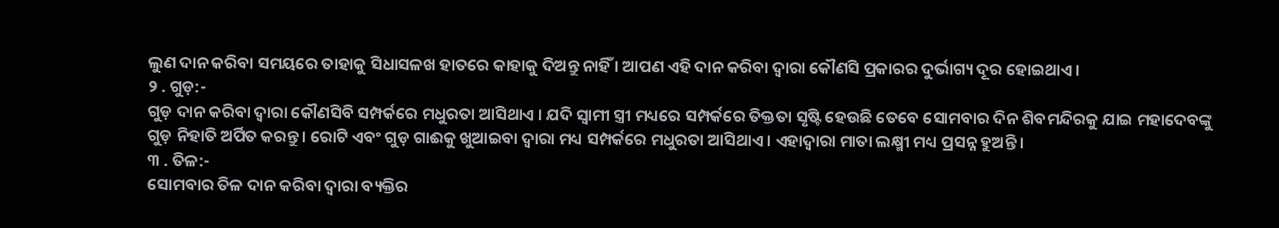ଲୁଣ ଦାନ କରିବା ସମୟରେ ତାହାକୁ ସିଧାସଳଖ ହାତରେ କାହାକୁ ଦିଅନ୍ତୁ ନାହିଁ । ଆପଣ ଏହି ଦାନ କରିବା ଦ୍ୱାରା କୌଣସି ପ୍ରକାରର ଦୁର୍ଭାଗ୍ୟ ଦୂର ହୋଇଥାଏ ।
୨ . ଗୁଡ଼:-
ଗୁଡ଼ ଦାନ କରିବା ଦ୍ୱାରା କୌଣସିବି ସମ୍ପର୍କରେ ମଧୁରତା ଆସିଥାଏ । ଯଦି ସ୍ୱାମୀ ସ୍ତ୍ରୀ ମଧ୍ୟରେ ସମ୍ପର୍କରେ ତିକ୍ତତା ସୃଷ୍ଟି ହେଉଛି ତେବେ ସୋମବାର ଦିନ ଶିବମନ୍ଦିରକୁ ଯାଇ ମହାଦେବଙ୍କୁ ଗୁଡ଼ ନିହାତି ଅର୍ପିତ କରନ୍ତୁ । ରୋଟି ଏବଂ ଗୁଡ଼ ଗାଈକୁ ଖୁଆଇବା ଦ୍ୱାରା ମଧ୍ୟ ସମ୍ପର୍କରେ ମଧୁରତା ଆସିଥାଏ । ଏହାଦ୍ବାରା ମାତା ଲକ୍ଷ୍ମୀ ମଧ୍ୟ ପ୍ରସନ୍ନ ହୁଅନ୍ତି ।
୩ . ତିଳ:-
ସୋମବାର ତିଳ ଦାନ କରିବା ଦ୍ୱାରା ବ୍ୟକ୍ତିର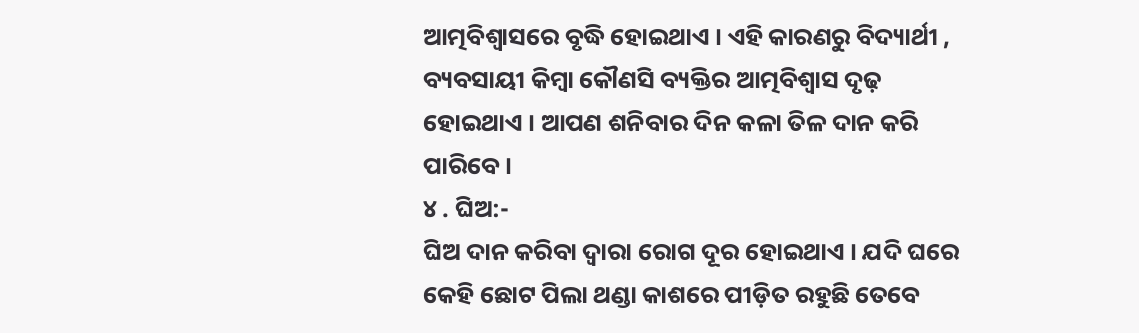ଆତ୍ମବିଶ୍ୱାସରେ ବୃଦ୍ଧି ହୋଇଥାଏ । ଏହି କାରଣରୁ ବିଦ୍ୟାର୍ଥୀ , ବ୍ୟବସାୟୀ କିମ୍ବା କୌଣସି ବ୍ୟକ୍ତିର ଆତ୍ମବିଶ୍ୱାସ ଦୃଢ଼ ହୋଇଥାଏ । ଆପଣ ଶନିବାର ଦିନ କଳା ତିଳ ଦାନ କରି ପାରିବେ ।
୪ . ଘିଅ:-
ଘିଅ ଦାନ କରିବା ଦ୍ୱାରା ରୋଗ ଦୂର ହୋଇଥାଏ । ଯଦି ଘରେ କେହି ଛୋଟ ପିଲା ଥଣ୍ଡା କାଶରେ ପୀଡ଼ିତ ରହୁଛି ତେବେ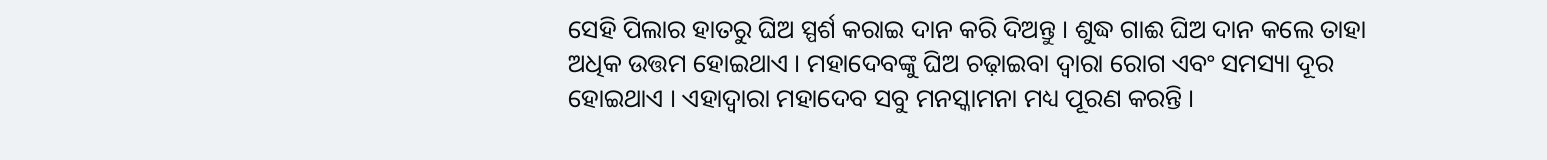ସେହି ପିଲାର ହାତରୁ ଘିଅ ସ୍ପର୍ଶ କରାଇ ଦାନ କରି ଦିଅନ୍ତୁ । ଶୁଦ୍ଧ ଗାଈ ଘିଅ ଦାନ କଲେ ତାହା ଅଧିକ ଉତ୍ତମ ହୋଇଥାଏ । ମହାଦେବଙ୍କୁ ଘିଅ ଚଢ଼ାଇବା ଦ୍ୱାରା ରୋଗ ଏବଂ ସମସ୍ୟା ଦୂର ହୋଇଥାଏ । ଏହାଦ୍ବାରା ମହାଦେବ ସବୁ ମନସ୍କାମନା ମଧ୍ୟ ପୂରଣ କରନ୍ତି ।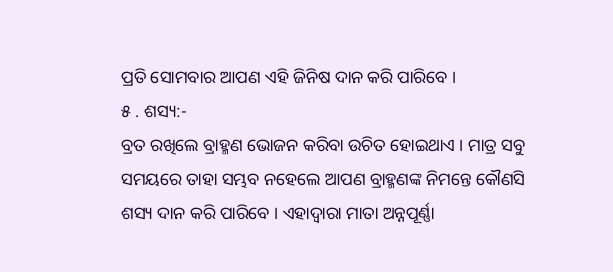ପ୍ରତି ସୋମବାର ଆପଣ ଏହି ଜିନିଷ ଦାନ କରି ପାରିବେ ।
୫ . ଶସ୍ୟ:-
ବ୍ରତ ରଖିଲେ ବ୍ରାହ୍ମଣ ଭୋଜନ କରିବା ଉଚିତ ହୋଇଥାଏ । ମାତ୍ର ସବୁ ସମୟରେ ତାହା ସମ୍ଭବ ନହେଲେ ଆପଣ ବ୍ରାହ୍ମଣଙ୍କ ନିମନ୍ତେ କୌଣସି ଶସ୍ୟ ଦାନ କରି ପାରିବେ । ଏହାଦ୍ବାରା ମାତା ଅନ୍ନପୂର୍ଣ୍ଣା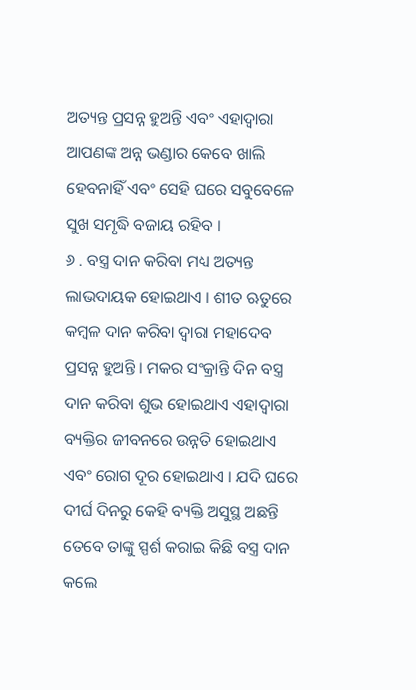ଅତ୍ୟନ୍ତ ପ୍ରସନ୍ନ ହୁଅନ୍ତି ଏବଂ ଏହାଦ୍ବାରା ଆପଣଙ୍କ ଅନ୍ନ ଭଣ୍ଡାର କେବେ ଖାଲି ହେବନାହିଁ ଏବଂ ସେହି ଘରେ ସବୁବେଳେ ସୁଖ ସମୃଦ୍ଧି ବଜାୟ ରହିବ ।
୬ . ବସ୍ତ୍ର ଦାନ କରିବା ମଧ୍ୟ ଅତ୍ୟନ୍ତ ଲାଭଦାୟକ ହୋଇଥାଏ । ଶୀତ ଋତୁରେ କମ୍ବଳ ଦାନ କରିବା ଦ୍ୱାରା ମହାଦେବ ପ୍ରସନ୍ନ ହୁଅନ୍ତି । ମକର ସଂକ୍ରାନ୍ତି ଦିନ ବସ୍ତ୍ର ଦାନ କରିବା ଶୁଭ ହୋଇଥାଏ ଏହାଦ୍ବାରା ବ୍ୟକ୍ତିର ଜୀବନରେ ଉନ୍ନତି ହୋଇଥାଏ ଏବଂ ରୋଗ ଦୂର ହୋଇଥାଏ । ଯଦି ଘରେ ଦୀର୍ଘ ଦିନରୁ କେହି ବ୍ୟକ୍ତି ଅସୁସ୍ଥ ଅଛନ୍ତି ତେବେ ତାଙ୍କୁ ସ୍ପର୍ଶ କରାଇ କିଛି ବସ୍ତ୍ର ଦାନ କଲେ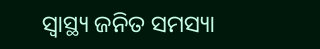ସ୍ୱାସ୍ଥ୍ୟ ଜନିତ ସମସ୍ୟା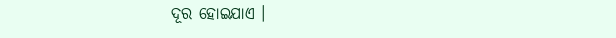ଦୂର ହୋଇଯାଏ ।